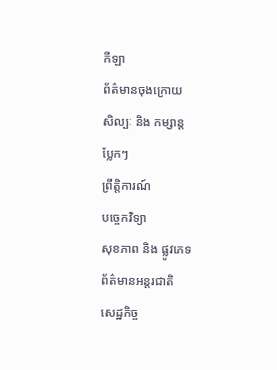កីឡា
ព័ត៌មានចុងក្រោយ
សិល្បៈ និង កម្សាន្ត
ប្លែកៗ
ព្រឹត្តិការណ៍
បច្ចេកវិទ្យា
សុខភាព និង ផ្លូវភេទ
ព័ត៌មានអន្តរជាតិ
សេដ្ឋកិច្ច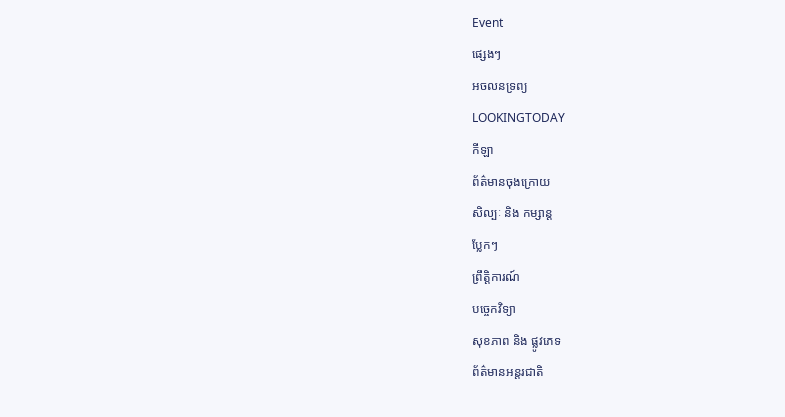Event
ផ្សេងៗ
អចលនទ្រព្យ
LOOKINGTODAY
កីឡា
ព័ត៌មានចុងក្រោយ
សិល្បៈ និង កម្សាន្ត
ប្លែកៗ
ព្រឹត្តិការណ៍
បច្ចេកវិទ្យា
សុខភាព និង ផ្លូវភេទ
ព័ត៌មានអន្តរជាតិ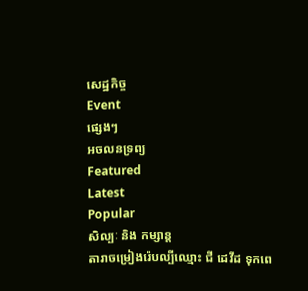សេដ្ឋកិច្ច
Event
ផ្សេងៗ
អចលនទ្រព្យ
Featured
Latest
Popular
សិល្បៈ និង កម្សាន្ត
តារាចម្រៀងរ៉េបល្បីឈ្មោះ ជី ដេវីដ ទុកពេ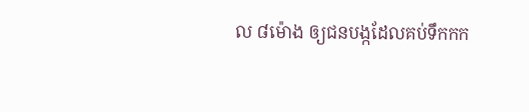ល ៨ម៉ោង ឲ្យជនបង្កដែលគប់ទឹកកក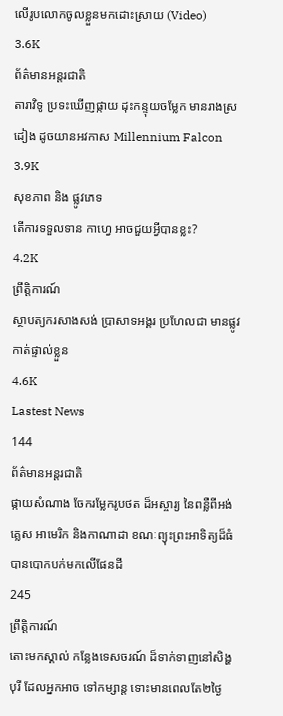លើរូបលោកចូលខ្លួនមកដោះស្រាយ (Video)
3.6K
ព័ត៌មានអន្តរជាតិ
តារាវិទូ ប្រទះឃើញផ្កាយ ដុះកន្ទុយចម្លែក មានរាងស្រដៀង ដូចយានអវកាស Millennium Falcon
3.9K
សុខភាព និង ផ្លូវភេទ
តើការទទួលទាន កាហ្វេ អាចជួយអ្វីបានខ្លះ?
4.2K
ព្រឹត្តិការណ៍
ស្ថាបត្យករសាងសង់ ប្រាសាទអង្គរ ប្រហែលជា មានផ្លូវកាត់ផ្ទាល់ខ្លួន
4.6K
Lastest News
144
ព័ត៌មានអន្តរជាតិ
ផ្កាយសំណាង ចែករម្លែករូបថត ដ៏អស្ចារ្យ នៃពន្លឺពីអង់គ្លេស អាមេរិក និងកាណាដា ខណៈព្យុះព្រះអាទិត្យដ៏ធំ បានបោកបក់មកលើផែនដី
245
ព្រឹត្តិការណ៍
តោះមកស្គាល់ កន្លែងទេសចរណ៍ ដ៏ទាក់ទាញនៅសិង្ហបុរី ដែលអ្នកអាច ទៅកម្សាន្ត ទោះមានពេលតែ២ថ្ងៃ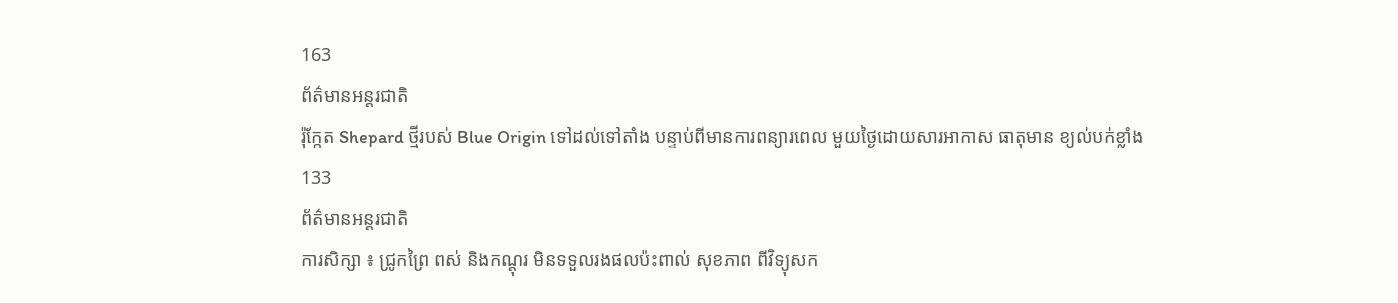163
ព័ត៌មានអន្តរជាតិ
រ៉ុក្កែត Shepard ថ្មីរបស់ Blue Origin ទៅដល់ទៅតាំង បន្ទាប់ពីមានការពន្យារពេល មួយថ្ងៃដោយសារអាកាស ធាតុមាន ខ្យល់បក់ខ្លាំង
133
ព័ត៌មានអន្តរជាតិ
ការសិក្សា ៖ ជ្រូកព្រៃ ពស់ និងកណ្តុរ មិនទទួលរងផលប៉ះពាល់ សុខភាព ពីវិទ្យុសក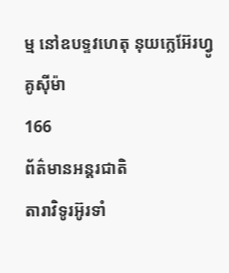ម្ម នៅឧបទ្ទវហេតុ នុយក្លេអ៊ែរហ្វូគូស៊ីម៉ា
166
ព័ត៌មានអន្តរជាតិ
តារាវិទូរអ៊ូរទាំ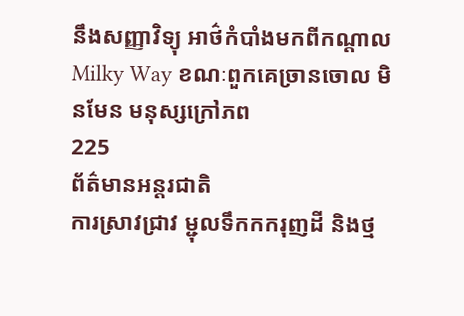នឹងសញ្ញាវិទ្យុ អាថ៌កំបាំងមកពីកណ្តាល Milky Way ខណៈពួកគេច្រានចោល មិនមែន មនុស្សក្រៅភព
225
ព័ត៌មានអន្តរជាតិ
ការស្រាវជ្រាវ ម្ជុលទឹកកករុញដី និងថ្ម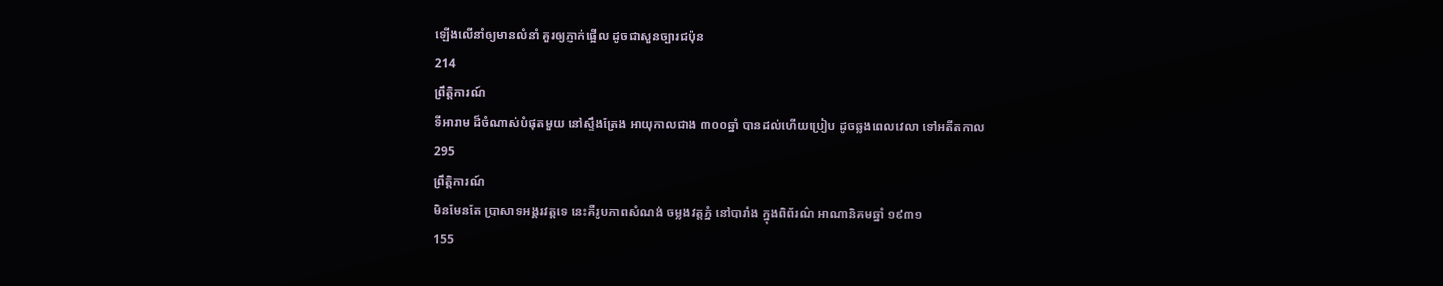ឡើងលើនាំឲ្យមានលំនាំ គួរឲ្យភ្ញាក់ផ្អើល ដូចជាសួនច្បារជប៉ុន
214
ព្រឹត្តិការណ៍
ទីអារាម ដ៏ចំណាស់បំផុតមួយ នៅស្ទឹងត្រែង អាយុកាលជាង ៣០០ឆ្នាំ បានដល់ហើយប្រៀប ដូចឆ្លងពេលវេលា ទៅអតីតកាល
295
ព្រឹត្តិការណ៍
មិនមែនតែ ប្រាសាទអង្គរវត្តទេ នេះគឺរូបភាពសំណង់ ចម្លងវត្តភ្នំ នៅបារាំង ក្នុងពិព័រណ៌ អាណានិគមឆ្នាំ ១៩៣១
155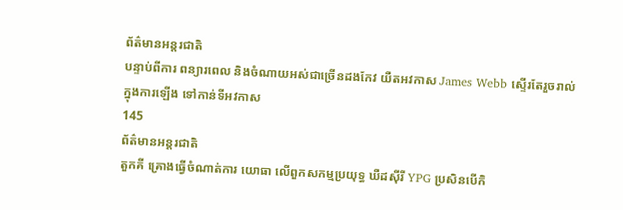ព័ត៌មានអន្តរជាតិ
បន្ទាប់ពីការ ពន្យារពេល និងចំណាយអស់ជាច្រើនដងកែវ យឺតអវកាស James Webb ស្ទើរតែរួចរាល់ ក្នុងការឡើង ទៅកាន់ទីអវកាស
145
ព័ត៌មានអន្តរជាតិ
តួកគី គ្រោងធ្វើចំណាត់ការ យោធា លើពួកសកម្មប្រយុទ្ធ ឃឺដស៊ីរី YPG ប្រសិនបើកិ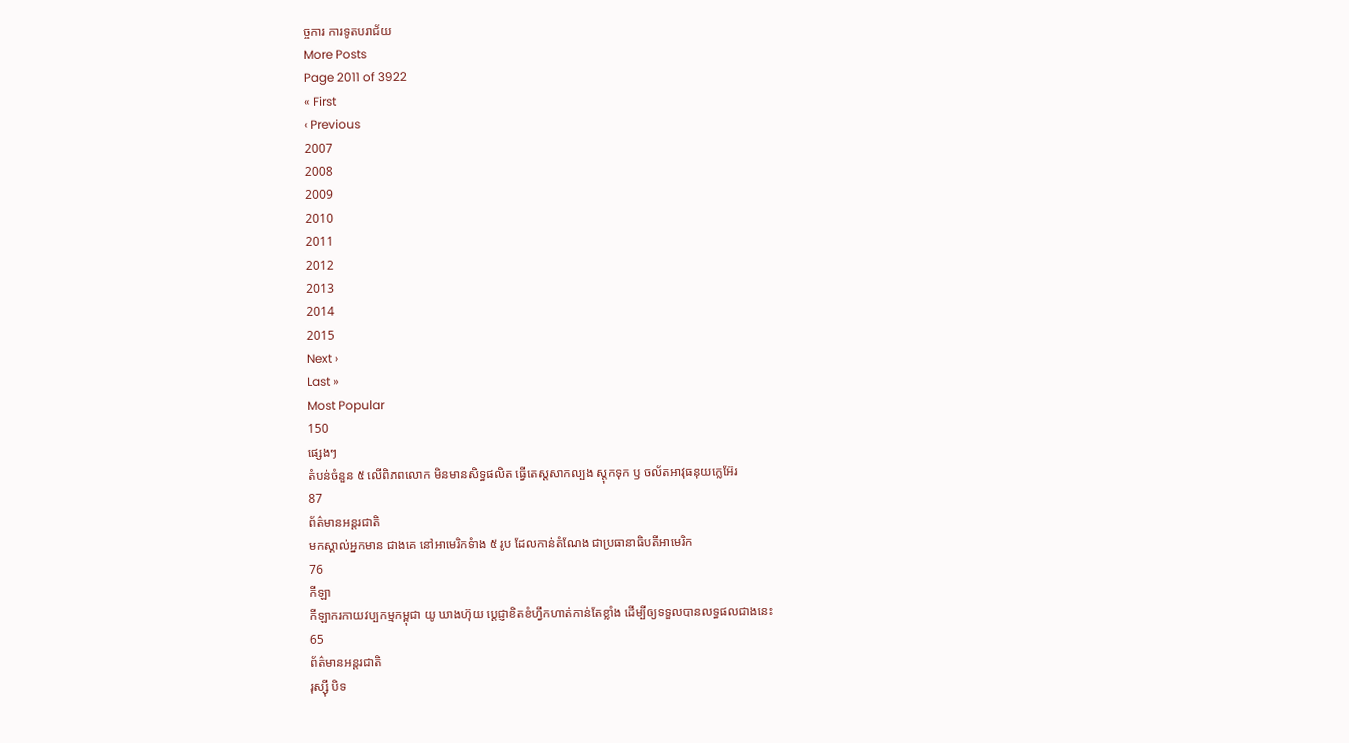ច្ចការ ការទូតបរាជ័យ
More Posts
Page 2011 of 3922
« First
‹ Previous
2007
2008
2009
2010
2011
2012
2013
2014
2015
Next ›
Last »
Most Popular
150
ផ្សេងៗ
តំបន់ចំនួន ៥ លើពិភពលោក មិនមានសិទ្ធផលិត ធ្វើតេស្តសាកល្បង ស្តុកទុក ឫ ចល័តអាវុធនុយក្លេអ៊ែរ
87
ព័ត៌មានអន្តរជាតិ
មកស្គាល់អ្នកមាន ជាងគេ នៅអាមេរិកទំាង ៥ រូប ដែលកាន់តំណែង ជាប្រធានាធិបតីអាមេរិក
76
កីឡា
កីឡាករកាយវប្បកម្មកម្ពុជា យូ ឃាងហ៊ុយ ប្តេជ្ញាខិតខំហ្វឹកហាត់កាន់តែខ្លាំង ដើម្បីឲ្យទទួលបានលទ្ធផលជាងនេះ
65
ព័ត៌មានអន្តរជាតិ
រុស្ស៊ី បិទ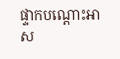ផ្ទាកបណ្តោះអាស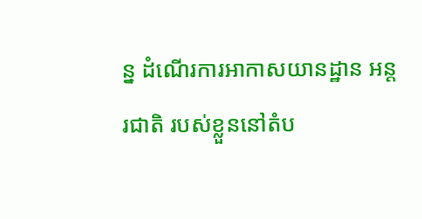ន្ន ដំណើរការអាកាសយានដ្ឋាន អន្តរជាតិ របស់ខ្លួននៅតំប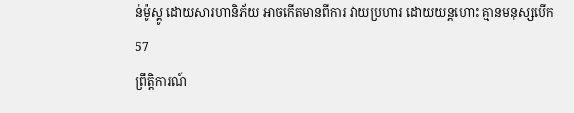ន់ម៉ូស្គូ ដោយសារហានិភ័យ អាចកើតមានពីការ វាយប្រហារ ដោយយន្តហោះ គ្មានមនុស្សបើក
57
ព្រឹត្តិការណ៍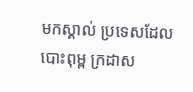មកស្គាល់ ប្រទេសដែលបោះពុម្ព ក្រដាស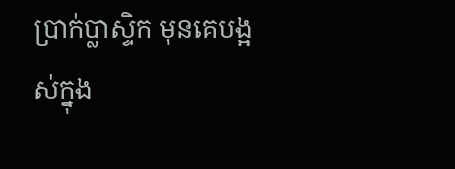ប្រាក់ប្លាស្ទិក មុនគេបង្អស់ក្នុង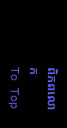ពិភពលោក
To Top